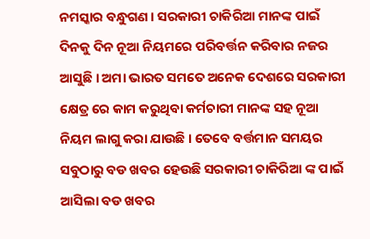ନମସ୍କାର ବନ୍ଧୁଗଣ । ସରକାରୀ ଚାକିରିଆ ମାନଙ୍କ ପାଇଁ ଦିନକୁ ଦିନ ନୂଆ ନିୟମରେ ପରିବର୍ତ୍ତନ କରିବାର ନଜର ଆସୁଛି । ଅମା ଭାରତ ସମତେ ଅନେକ ଦେଶରେ ସରକାରୀ କ୍ଷେତ୍ର ରେ କାମ କରୁଥିବା କର୍ମଚାରୀ ମାନଙ୍କ ସହ ନୂଆ ନିୟମ ଲାଗୁ କରା ଯାଉଛି । ତେବେ ବର୍ତ୍ତମାନ ସମୟର ସବୁଠାରୁ ବଡ ଖବର ହେଉଛି ସରକାରୀ ଚାକିରିଆ ଙ୍କ ପାଇଁ ଆସିଲା ବଡ ଖବର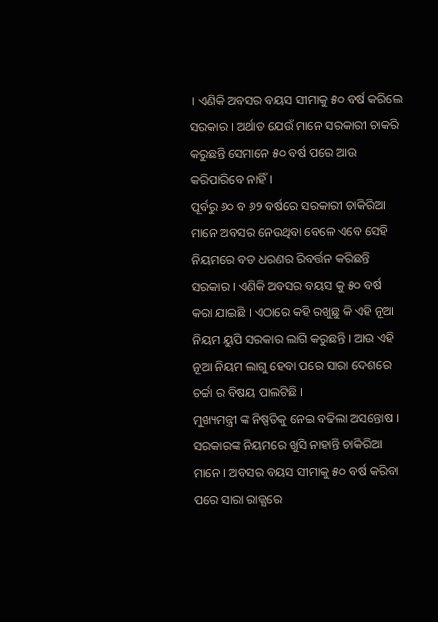। ଏଣିକି ଅବସର ବୟସ ସୀମାକୁ ୫୦ ବର୍ଷ କରିଲେ ସରକାର । ଅର୍ଥାତ ଯେଉଁ ମାନେ ସରକାରୀ ଚାକରି କରୁଛନ୍ତି ସେମାନେ ୫୦ ବର୍ଷ ପରେ ଆଉ କରିପାରିବେ ନାହିଁ ।
ପୂର୍ବରୁ ୬୦ ବ ୬୨ ବର୍ଷରେ ସରକାରୀ ଚାକିରିଆ ମାନେ ଅବସର ନେଉଥିବା ବେଳେ ଏବେ ସେହି ନିୟମରେ ବଡ ଧରଣର ରିବର୍ତ୍ତନ କରିଛନ୍ତି ସରକାର । ଏଣିକି ଅବସର ବୟସ କୁ ୫୦ ବର୍ଷ କରା ଯାଇଛି । ଏଠାରେ କହି ରଖୁଛୁ କି ଏହି ନୂଆ ନିୟମ ୟୁପି ସରକାର ଲାଗି କରୁଛନ୍ତି । ଆଉ ଏହି ନୂଆ ନିୟମ ଲାଗୁ ହେବା ପରେ ସାରା ଦେଶରେ ଚର୍ଚ୍ଚା ର ବିଷୟ ପାଲଟିଛି ।
ମୁଖ୍ୟମନ୍ତ୍ରୀ ଙ୍କ ନିଷ୍ପତିକୁ ନେଇ ବଢିଲା ଅସନ୍ତୋଷ । ସରକାରଙ୍କ ନିୟମରେ ଖୁସି ନାହାନ୍ତି ଚାକିରିଆ ମାନେ । ଅବସର ବୟସ ସୀମାକୁ ୫୦ ବର୍ଷ କରିବା ପରେ ସାରା ରାଜ୍ଯରେ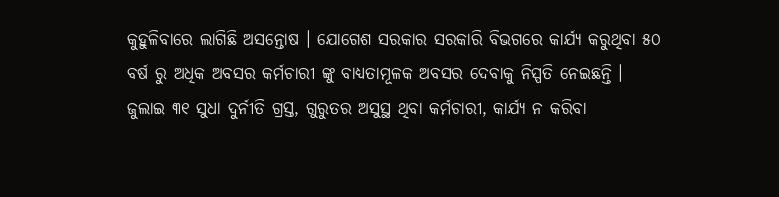କୁହୁଳିବାରେ ଲାଗିଛି ଅସନ୍ତୋଷ । ଯୋଗେଶ ସରକାର ସରକାରି ବିଭଗରେ କାର୍ଯ୍ୟ କରୁଥିବା ୫୦ ବର୍ଷ ରୁ ଅଧିକ ଅବସର କର୍ମଚାରୀ ଙ୍କୁ ବାଧ୍ୟତାମୂଳକ ଅବସର ଦେବାକୁ ନିସ୍ପତି ନେଇଛନ୍ତି ।
ଜୁଲାଇ ୩୧ ସୁଧା ଦୁର୍ନୀତି ଗ୍ରସ୍ତ, ଗୁରୁତର ଅସୁସ୍ଥ ଥିବା କର୍ମଚାରୀ, କାର୍ଯ୍ୟ ନ କରିବା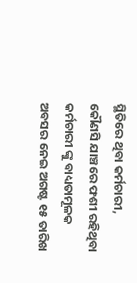ସ୍ଥିତିରେ ଥିବା କର୍ମଚାରୀ, କୌଣସି ଯାଞ୍ଚରେ ଫଶୀ ରହିଥିବା କର୍ମଚାରୀ ଙ୍କୁ ବାଧ୍ୟତାମୂଳକ ଅବସର ନେଇ ଅଗଷ୍ଟ ୧୫ ତାରିଖ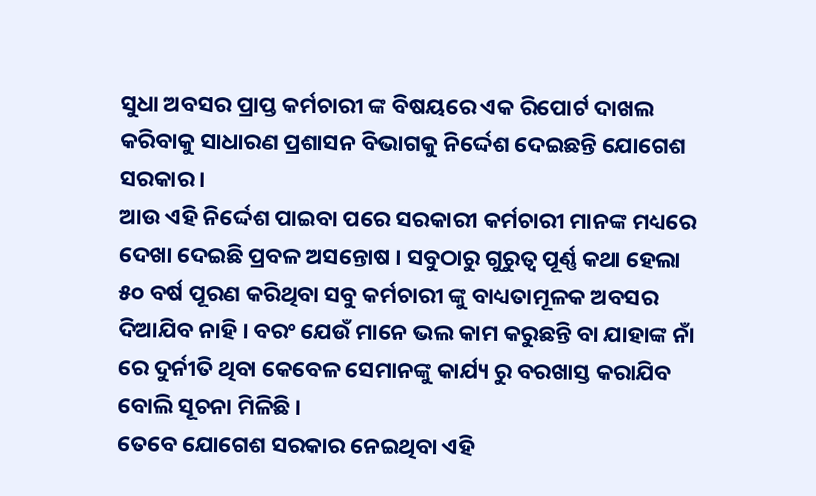ସୁଧା ଅବସର ପ୍ରାପ୍ତ କର୍ମଚାରୀ ଙ୍କ ବିଷୟରେ ଏକ ରିପୋର୍ଟ ଦାଖଲ କରିବାକୁ ସାଧାରଣ ପ୍ରଶାସନ ବିଭାଗକୁ ନିର୍ଦ୍ଦେଶ ଦେଇଛନ୍ତି ଯୋଗେଶ ସରକାର ।
ଆଉ ଏହି ନିର୍ଦ୍ଦେଶ ପାଇବା ପରେ ସରକାରୀ କର୍ମଚାରୀ ମାନଙ୍କ ମଧ୍ୟରେ ଦେଖା ଦେଇଛି ପ୍ରବଳ ଅସନ୍ତୋଷ । ସବୁଠାରୁ ଗୁରୁତ୍ଵ ପୂର୍ଣ୍ଣ କଥା ହେଲା ୫୦ ବର୍ଷ ପୂରଣ କରିଥିବା ସବୁ କର୍ମଚାରୀ ଙ୍କୁ ବାଧ୍ୟତାମୂଳକ ଅବସର ଦିଆଯିବ ନାହି । ବରଂ ଯେଉଁ ମାନେ ଭଲ କାମ କରୁଛନ୍ତି ବା ଯାହାଙ୍କ ନାଁ ରେ ଦୁର୍ନୀତି ଥିବା କେବେଳ ସେମାନଙ୍କୁ କାର୍ଯ୍ୟ ରୁ ବରଖାସ୍ତ କରାଯିବ ବୋଲି ସୂଚନା ମିଳିଛି ।
ତେବେ ଯୋଗେଶ ସରକାର ନେଇଥିବା ଏହି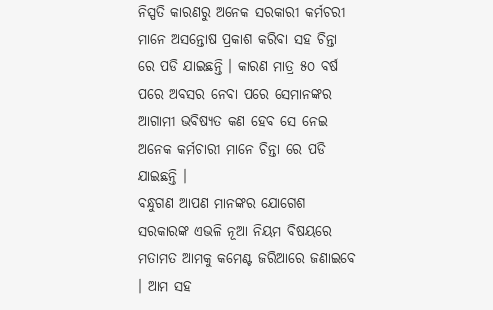ନିସ୍ପତି କାରଣରୁ ଅନେକ ସରକାରୀ କର୍ମଚରୀ ମାନେ ଅସନ୍ତୋଷ ପ୍ରକାଶ କରିବା ସହ ଚିନ୍ତା ରେ ପଡି ଯାଇଛନ୍ତି । କାରଣ ମାତ୍ର ୫୦ ବର୍ଷ ପରେ ଅବସର ନେବା ପରେ ସେମାନଙ୍କର ଆଗାମୀ ଭବିଷ୍ୟତ କଣ ହେବ ସେ ନେଇ ଅନେକ କର୍ମଚାରୀ ମାନେ ଚିନ୍ତା ରେ ପଡି ଯାଇଛନ୍ତି ।
ବନ୍ଧୁଗଣ ଆପଣ ମାନଙ୍କର ଯୋଗେଶ ସରକାରଙ୍କ ଏଭଳି ନୂଆ ନିୟମ ବିଷୟରେ ମତାମତ ଆମକୁ କମେଣ୍ଟ ଜରିଆରେ ଜଣାଇବେ । ଆମ ସହ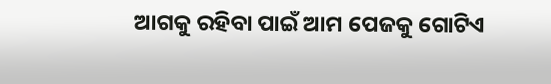ଆଗକୁ ରହିବା ପାଇଁ ଆମ ପେଜକୁ ଗୋଟିଏ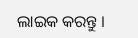ଲାଇକ କରନ୍ତୁ ।